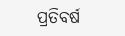ପ୍ରତିବର୍ଷ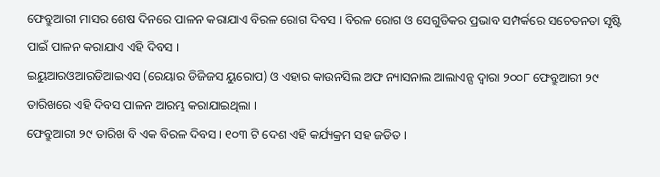ଫେବ୍ରୁଆରୀ ମାସର ଶେଷ ଦିନରେ ପାଳନ କରାଯାଏ ବିରଳ ରୋଗ ଦିବସ । ବିରଳ ରୋଗ ଓ ସେଗୁଡିକର ପ୍ରଭାବ ସମ୍ପର୍କରେ ସଚେତନତା ସୃଷ୍ଟି ପାଇଁ ପାଳନ କରାଯାଏ ଏହି ଦିବସ ।
ଇୟୁଆରଓଆରଡିଆଇଏସ (ରେୟାର ଡିଜିଜସ ୟୁରୋପ) ଓ ଏହାର କାଉନସିଲ ଅଫ ନ୍ୟାସନାଲ ଆଲାଏନ୍ସ ଦ୍ବାରା ୨୦୦୮ ଫେବ୍ରୁଆରୀ ୨୯ ତାରିଖରେ ଏହି ଦିବସ ପାଳନ ଆରମ୍ଭ କରାଯାଇଥିଲା ।
ଫେବ୍ରୁଆରୀ ୨୯ ତାରିଖ ବି ଏକ ବିରଳ ଦିବସ । ୧୦୩ ଟି ଦେଶ ଏହି କର୍ଯ୍ୟକ୍ରମ ସହ ଜଡିତ ।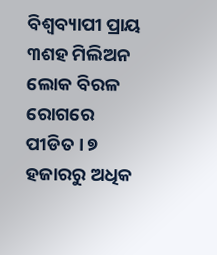ବିଶ୍ବବ୍ୟାପୀ ପ୍ରାୟ ୩ଶହ ମିଲିଅନ ଲୋକ ବିରଳ ରୋଗରେ ପୀଡିତ । ୭ ହଜାରରୁ ଅଧିକ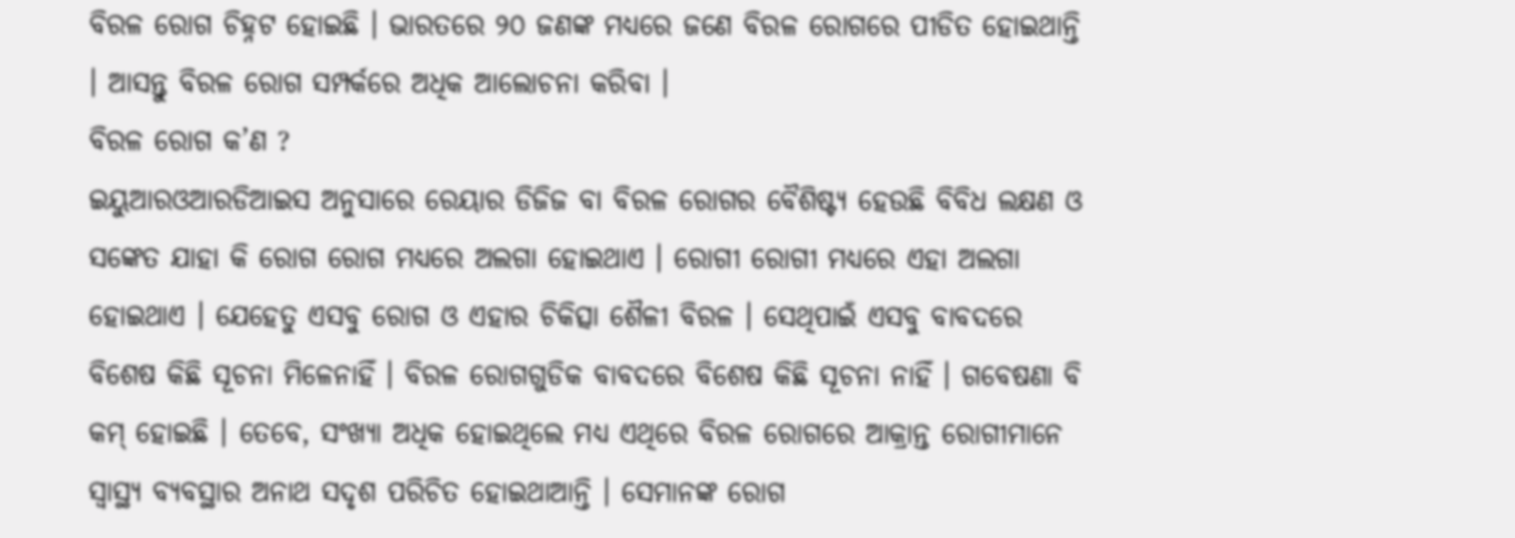ବିରଳ ରୋଗ ଚିହ୍ନଟ ହୋଇଛି । ଭାରତରେ ୨୦ ଜଣଙ୍କ ମଧ୍ୟରେ ଜଣେ ବିରଳ ରୋଗରେ ପୀଡିତ ହୋଇଥାନ୍ତି । ଆସନ୍ତୁ ବିରଳ ରୋଗ ସମ୍ପର୍କରେ ଅଧିକ ଆଲୋଚନା କରିବା ।
ବିରଳ ରୋଗ କ’ଣ ?
ଇୟୁଆରଓଆରଡିଆଇସ ଅନୁସାରେ ରେୟାର ଡିଜିଜ ବା ବିରଳ ରୋଗର ବୈଶିଷ୍ଟ୍ୟ ହେଉଛି ବିବିଧ ଲକ୍ଷଣ ଓ ସଙ୍କେତ ଯାହା କି ରୋଗ ରୋଗ ମଧ୍ୟରେ ଅଲଗା ହୋଇଥାଏ । ରୋଗୀ ରୋଗୀ ମଧ୍ୟରେ ଏହା ଅଲଗା ହୋଇଥାଏ । ଯେହେତୁ ଏସବୁ ରୋଗ ଓ ଏହାର ଚିକିତ୍ସା ଶୈଳୀ ବିରଳ । ସେଥିପାଇଁ ଏସବୁ ବାବଦରେ ବିଶେଷ କିଛି ସୂଚନା ମିଳେନାହିଁ । ବିରଳ ରୋଗଗୁଡିକ ବାବଦରେ ବିଶେଷ କିଛି ସୂଚନା ନାହିଁ । ଗବେଷଣା ବି କମ୍ ହୋଇଛି । ତେବେ, ସଂଖ୍ୟା ଅଧିକ ହୋଇଥିଲେ ମଧ୍ୟ ଏଥିରେ ବିରଳ ରୋଗରେ ଆକ୍ରାନ୍ତ ରୋଗୀମାନେ ସ୍ୱାସ୍ଥ୍ୟ ବ୍ୟବସ୍ଥାର ଅନାଥ ସଦୃଶ ପରିଚିତ ହୋଇଥାଆନ୍ତି । ସେମାନଙ୍କ ରୋଗ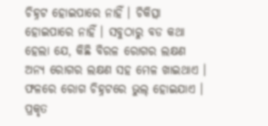ଚିହ୍ନଟ ହୋଇପାରେ ନାହିଁ । ଚିକିତ୍ସା ହୋଇପାରେ ନାହିଁ । ସବୁଠାରୁ ବଡ କଥା ହେଲା ଯେ, କିଛି ବିରଳ ରୋଗର ଲକ୍ଷଣ ଅନ୍ୟ ରୋଗର ଲକ୍ଷଣ ସହ ମେଳ ଖାଇଥାଏ । ଫଳରେ ରୋଗ ଚିହ୍ନଟରେ ଭୁଲ୍ ହୋଇଯାଏ । ପ୍ରକୃତ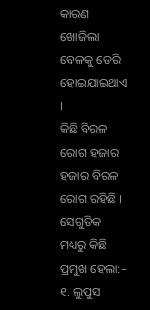କାରଣ ଖୋଜିଲା ବେଳକୁ ଡେରି ହୋଇଯାଇଥାଏ ।
କିଛି ବିରଳ ରୋଗ ହଜାର ହଜାର ବିରଳ ରୋଗ ରହିଛି ।
ସେଗୁଡିକ ମଧ୍ୟରୁ କିଛି ପ୍ରମୁଖ ହେଲା:–
୧. ଲୁପୁସ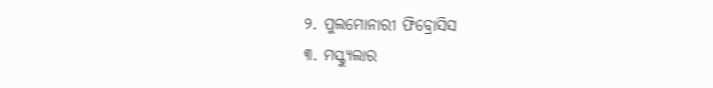୨. ପୁଲମୋନାରୀ ଫିବ୍ରୋସିସ
୩. ମସ୍କ୍ୟୁଲାର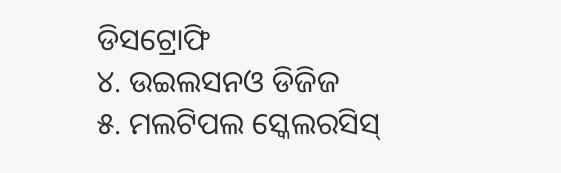ଡିସଟ୍ରୋଫି
୪. ଉଇଲସନଓ ଡିଜିଜ
୫. ମଲଟିପଲ ସ୍କେଲରସିସ୍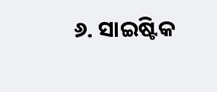୬. ସାଇଷ୍ଟିକ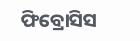ଫିବ୍ରୋସିସ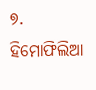୭. ହିମୋଫିଲିଆ